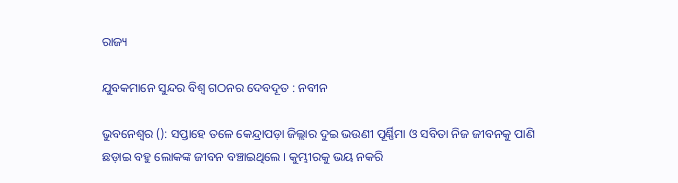ରାଜ୍ୟ

ଯୁବକମାନେ ସୁନ୍ଦର ବିଶ୍ୱ ଗଠନର ଦେବଦୂତ : ନବୀନ

ଭୁବନେଶ୍ୱର (): ସପ୍ତାହେ ତଳେ କେନ୍ଦ୍ରାପଡ଼ା ଜିଲ୍ଲାର ଦୁଇ ଭଉଣୀ ପୂର୍ଣ୍ଣିମା ଓ ସବିତା ନିଜ ଜୀବନକୁ ପାଣି ଛଡ଼ାଇ ବହୁ ଲୋକଙ୍କ ଜୀବନ ବଞ୍ଚାଇଥିଲେ । କୁମ୍ଭୀରକୁ ଭୟ ନକରି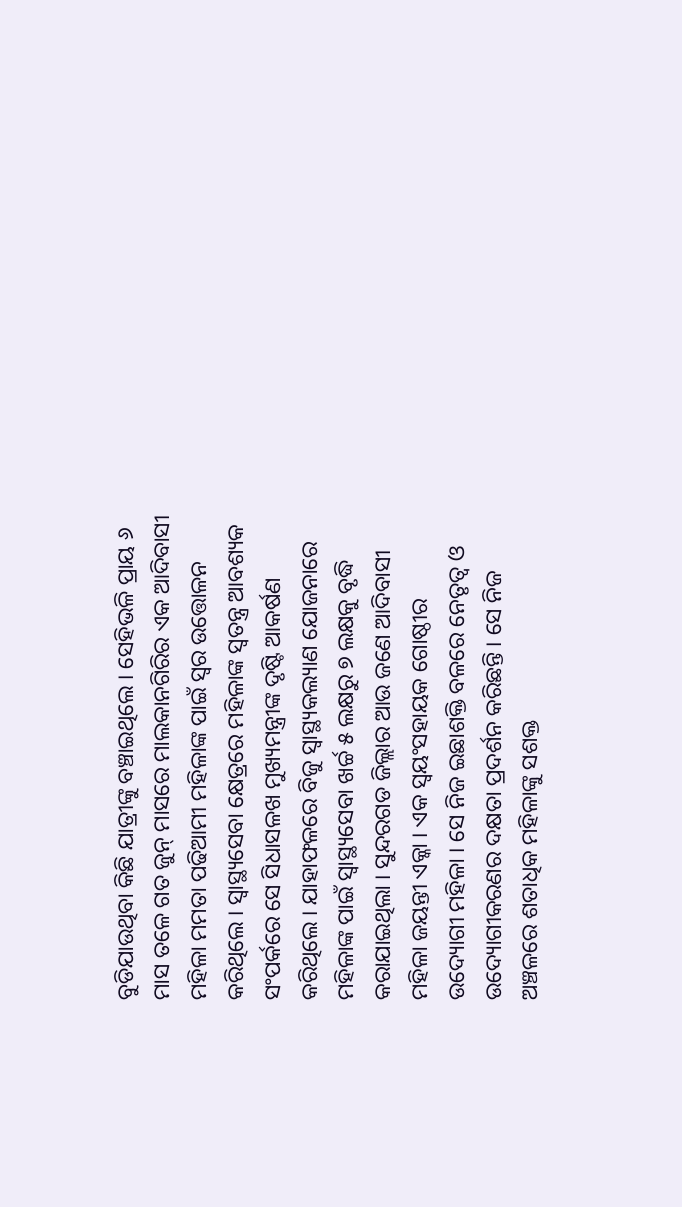ବୁଡିଯାଉଥିବା କିଛି ଯାତ୍ରୀଙ୍କୁ ବଞ୍ଚାଇଥିଲେ । ସେହିଭଳି ପ୍ରାୟ ୬ ମାସ ତଳେ ଗତ ଜୁନ୍ ମାସରେ ମାଲକାନଗିରିର ଏକ ଆଦିବାସୀ ମହିଳା ମମତା ପଢିଆମୀ ମହିଳାଙ୍କ ପାଇଁ ସ୍ୱର ଉତ୍ତୋଳନ କରିଥିଲେ । ସ୍ୱାସ୍ଥ୍ୟସେବା କ୍ଷେତ୍ରରେ ମହିଳାଙ୍କ ସ୍ୱତନ୍ତ୍ର ଆବଶ୍ୟକ ସଂପର୍କରେ ସେ ସିଧାସଳଖ ମୁଖ୍ୟମନ୍ତ୍ରୀଙ୍କ ଦୃଷ୍ଟି ଆକର୍ଷଣ କରିଥିଲେ । ଯାହାଫଳରେ ବିଜୁ ସ୍ୱାସ୍ଥ୍ୟକଲ୍ୟାଣ ଯୋଜନାରେ ମହିଳାଙ୍କ ପାଇଁ ସ୍ୱାସ୍ଥ୍ୟସେବା ଖର୍ଚ୍ଚ ୫ ଲକ୍ଷରୁ ୭ ଲକ୍ଷକୁ ବୃଦ୍ଧି କରାଯାଇଥିଲା । ସୁନ୍ଦରଗଡ ଜିଲ୍ଲାର ଆଉ ଜଣେ ଆଦିବାସୀ ମହିଳା ଜୟନ୍ତୀ ଏକ୍କା । ଏକ ସ୍ୱୟଂସହାୟକ ଗୋଷ୍ଠୀର ଉଦ୍ୟୋଗୀ ମହିଳା । ସେ ନିଜ ଇଛାଶକ୍ତି ବଳରେ ନେତୃତ୍ୱ ଓ ଉଦ୍ୟୋଗୀକରଣର ଦକ୍ଷତା ପ୍ରଦର୍ଶନ କରିଛନ୍ତି । ସେ ନିଜ ଅଞ୍ଚଳରେ ଶତାଧିକ ମହିଳାଙ୍କୁ ସଶକ୍ତ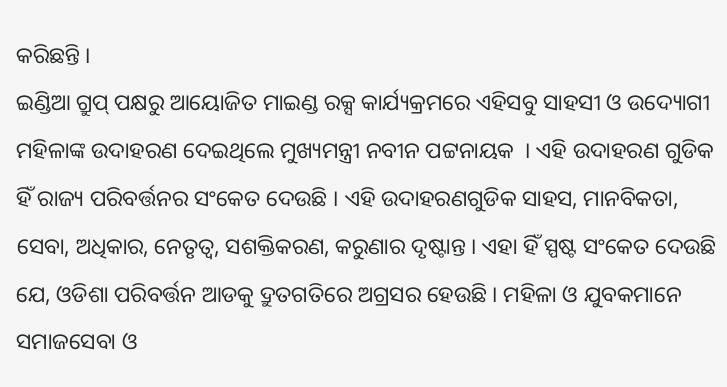କରିଛନ୍ତି ।
ଇଣ୍ଡିଆ ଗ୍ରୁପ୍ ପକ୍ଷରୁ ଆୟୋଜିତ ମାଇଣ୍ଡ ରକ୍ସ କାର୍ଯ୍ୟକ୍ରମରେ ଏହିସବୁ ସାହସୀ ଓ ଉଦ୍ୟୋଗୀ ମହିଳାଙ୍କ ଉଦାହରଣ ଦେଇଥିଲେ ମୁଖ୍ୟମନ୍ତ୍ରୀ ନବୀନ ପଟ୍ଟନାୟକ  । ଏହି ଉଦାହରଣ ଗୁଡିକ ହିଁ ରାଜ୍ୟ ପରିବର୍ତ୍ତନର ସଂକେତ ଦେଉଛି । ଏହି ଉଦାହରଣଗୁଡିକ ସାହସ, ମାନବିକତା, ସେବା, ଅଧିକାର, ନେତୃତ୍ୱ, ସଶକ୍ତିକରଣ, କରୁଣାର ଦୃଷ୍ଟାନ୍ତ । ଏହା ହିଁ ସ୍ପଷ୍ଟ ସଂକେତ ଦେଉଛି ଯେ, ଓଡିଶା ପରିବର୍ତ୍ତନ ଆଡକୁ ଦ୍ରୁତଗତିରେ ଅଗ୍ରସର ହେଉଛି । ମହିଳା ଓ ଯୁବକମାନେ ସମାଜସେବା ଓ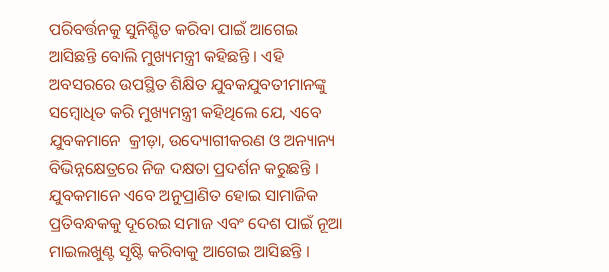ପରିବର୍ତ୍ତନକୁ ସୁନିଶ୍ଚିତ କରିବା ପାଇଁ ଆଗେଇ ଆସିଛନ୍ତି ବୋଲି ମୁଖ୍ୟମନ୍ତ୍ରୀ କହିଛନ୍ତି । ଏହି ଅବସରରେ ଉପସ୍ଥିତ ଶିକ୍ଷିତ ଯୁବକଯୁବତୀମାନଙ୍କୁ ସମ୍ବୋଧିତ କରି ମୁଖ୍ୟମନ୍ତ୍ରୀ କହିଥିଲେ ଯେ, ଏବେ ଯୁବକମାନେ  କ୍ରୀଡ଼ା, ଉଦ୍ୟୋଗୀକରଣ ଓ ଅନ୍ୟାନ୍ୟ ବିଭିନ୍ନକ୍ଷେତ୍ରରେ ନିଜ ଦକ୍ଷତା ପ୍ରଦର୍ଶନ କରୁଛନ୍ତି । ଯୁବକମାନେ ଏବେ ଅନୁପ୍ରାଣିତ ହୋଇ ସାମାଜିକ ପ୍ରତିବନ୍ଧକକୁ ଦୂରେଇ ସମାଜ ଏବଂ ଦେଶ ପାଇଁ ନୂଆ ମାଇଲଖୁଣ୍ଟ ସୃଷ୍ଟି କରିବାକୁ ଆଗେଇ ଆସିଛନ୍ତି ।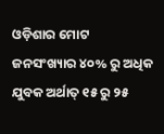ଓଡ଼ିଶାର ମୋଟ ଜନସଂଖ୍ୟାର ୪୦% ରୁ ଅଧିକ ଯୁବକ ଅର୍ଥାତ୍ ୧୫ ରୁ ୨୫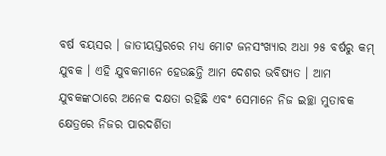ବର୍ଷ ବୟସର । ଜାତୀୟସ୍ତରରେ ମଧ୍ୟ ମୋଟ ଜନସଂଖ୍ୟାର ଅଧା ୨୫ ବର୍ଷରୁ କମ୍ ଯୁବକ । ଏହି ଯୁବକମାନେ ହେଉଛନ୍ତି ଆମ ଦେଶର ଭବିଷ୍ୟତ । ଆମ ଯୁବକଙ୍କଠାରେ ଅନେକ ଦକ୍ଷତା ରହିଛି ଏବଂ ସେମାନେ ନିଜ ଇଚ୍ଛା ମୁତାବକ କ୍ଷେତ୍ରରେ ନିଜର ପାରଦର୍ଶିତା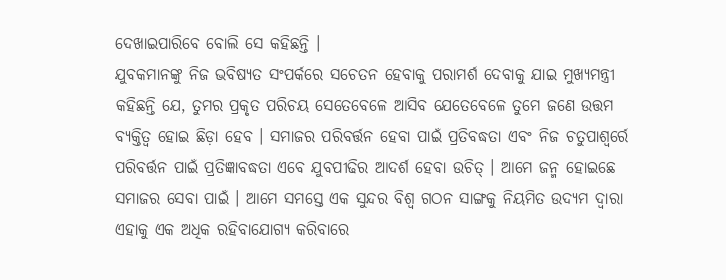ଦେଖାଇପାରିବେ ବୋଲି ସେ କହିଛନ୍ତି ।
ଯୁବକମାନଙ୍କୁ ନିଜ ଭବିଷ୍ୟତ ସଂପର୍କରେ ସଚେତନ ହେବାକୁ ପରାମର୍ଶ ଦେବାକୁ ଯାଇ ମୁଖ୍ୟମନ୍ତ୍ରୀ କହିଛନ୍ତି ଯେ, ତୁମର ପ୍ରକୃତ ପରିଚୟ ସେତେବେଳେ ଆସିବ ଯେତେବେଳେ ତୁମେ ଜଣେ ଉତ୍ତମ ବ୍ୟକ୍ତିତ୍ୱ ହୋଇ ଛିଡ଼ା ହେବ । ସମାଜର ପରିବର୍ତ୍ତନ ହେବା ପାଇଁ ପ୍ରତିବଦ୍ଧତା ଏବଂ ନିଜ ଚତୁପାଶ୍ୱର୍ରେ ପରିବର୍ତ୍ତନ ପାଇଁ ପ୍ରତିଜ୍ଞାବଦ୍ଧତା ଏବେ ଯୁବପୀଢିର ଆଦର୍ଶ ହେବା ଉଚିତ୍ । ଆମେ ଜନ୍ମ ହୋଇଛେ ସମାଜର ସେବା ପାଇଁ । ଆମେ ସମସ୍ତେ ଏକ ସୁନ୍ଦର ବିଶ୍ୱ ଗଠନ ସାଙ୍ଗକୁ ନିୟମିତ ଉଦ୍ୟମ ଦ୍ୱାରା ଏହାକୁ ଏକ ଅଧିକ ରହିବାଯୋଗ୍ୟ କରିବାରେ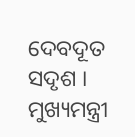ଦେବଦୂତ ସଦୃଶ । ମୁଖ୍ୟମନ୍ତ୍ରୀ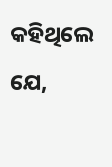କହିଥିଲେ ଯେ,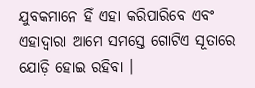ଯୁବକମାନେ ହିଁ ଏହା କରିପାରିବେ ଏବଂ ଏହାଦ୍ୱାରା ଆମେ ସମସ୍ତେ ଗୋଟିଏ ସୂତାରେ ଯୋଡ଼ି ହୋଇ ରହିବା ।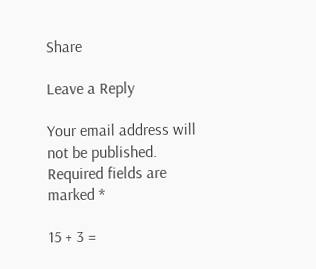Share

Leave a Reply

Your email address will not be published. Required fields are marked *

15 + 3 =